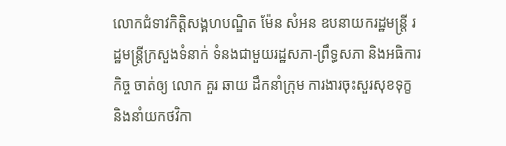លោកជំទាវកិត្តិសង្គហបណ្ឌិត ម៉ែន សំអន ឧបនាយករដ្ឋមន្ត្រី រដ្ឋមន្ត្រីក្រសួងទំនាក់ ទំនងជាមួយរដ្ឋសភា-ព្រឹទ្ធសភា និងអធិការកិច្ច ចាត់ឲ្យ លោក គួរ ឆាយ ដឹកនាំក្រុម ការងារចុះសួរសុខទុក្ខ និងនាំយកថវិកា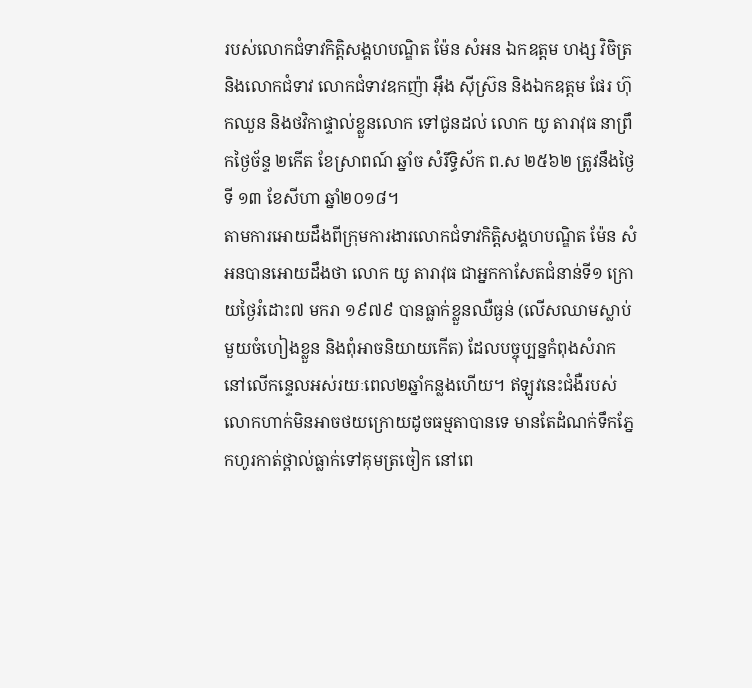របស់លោកជំទាវកិត្តិសង្គហបណ្ឌិត ម៉ែន សំអន ឯកឧត្តម ហង្ស វិចិត្រ និងលោកជំទាវ លោកជំទាវឧកញ៉ា អ៊ឹង ស៊ីស្រ៊ន និងឯកឧត្តម ផែរ ហ៊ុកឈួន និងថវិកាផ្ទាល់ខ្លួនលោក ទៅជូនដល់ លោក យូ តារាវុធ នាព្រឹកថ្ងៃច័ន្ទ ២កើត ខែស្រាពណ៍ ឆ្នាំច សំរឹទ្ធិស័ក ព.ស ២៥៦២ ត្រូវនឹងថ្ងៃទី ១៣ ខែសីហា ឆ្នាំ២០១៨។
តាមការអោយដឹងពីក្រុមការងារលោកជំទាវកិត្តិសង្គហបណ្ឌិត ម៉ែន សំអនបានអោយដឹងថា លោក យូ តារាវុធ ជាអ្នកកាសែតជំនាន់ទី១ ក្រោយថ្ងៃរំដោះ៧ មករា ១៩៧៩ បានធ្លាក់ខ្លួនឈឺធ្ងន់ (លើសឈាមស្លាប់មួយចំហៀងខ្លួន និងពុំអាចនិយាយកើត) ដែលបច្ចុប្បន្នកំពុងសំរាកនៅលើកន្ទេលអស់រយៈពេល២ឆ្នាំកន្លងហើយ។ ឥឡូវនេះជំងឺរបស់លោកហាក់មិនអាចថយក្រោយដូចធម្មតាបានទេ មានតែដំណក់ទឹកភ្នែកហូរកាត់ថ្ពាល់ធ្លាក់ទៅគុមត្រចៀក នៅពេ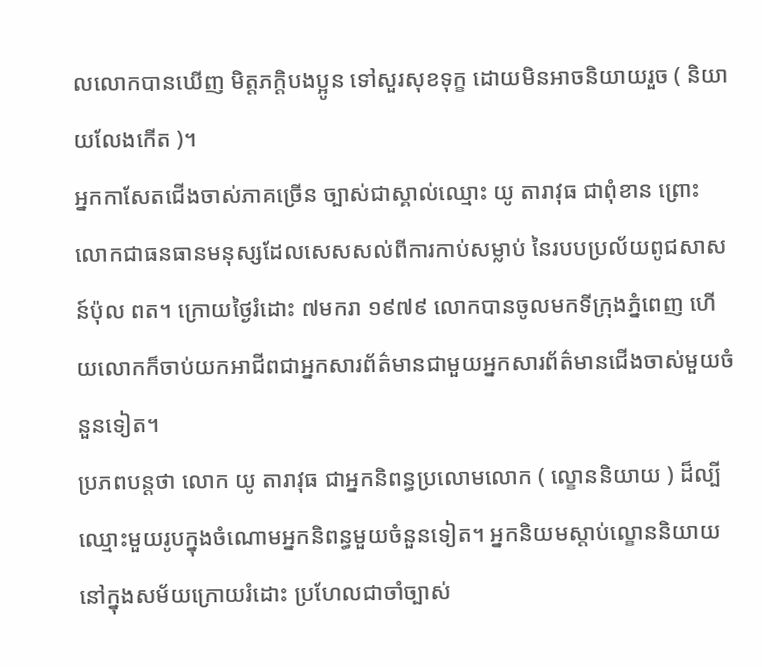លលោកបានឃើញ មិត្តភក្ដិបងប្អូន ទៅសួរសុខទុក្ខ ដោយមិនអាចនិយាយរួច ( និយាយលែងកើត )។
អ្នកកាសែតជើងចាស់ភាគច្រើន ច្បាស់ជាស្គាល់ឈ្មោះ យូ តារាវុធ ជាពុំខាន ព្រោះលោកជាធនធានមនុស្សដែលសេសសល់ពីការកាប់សម្លាប់ នៃរបបប្រល័យពូជសាសន៍ប៉ុល ពត។ ក្រោយថ្ងៃរំដោះ ៧មករា ១៩៧៩ លោកបានចូលមកទីក្រុងភ្នំពេញ ហើយលោកក៏ចាប់យកអាជីពជាអ្នកសារព័ត៌មានជាមួយអ្នកសារព័ត៌មានជើងចាស់មួយចំនួនទៀត។
ប្រភពបន្តថា លោក យូ តារាវុធ ជាអ្នកនិពន្ធប្រលោមលោក ( ល្ខោននិយាយ ) ដ៏ល្បីឈ្មោះមួយរូបក្នុងចំណោមអ្នកនិពន្ធមួយចំនួនទៀត។ អ្នកនិយមស្តាប់ល្ខោននិយាយ នៅក្នុងសម័យក្រោយរំដោះ ប្រហែលជាចាំច្បាស់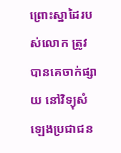ព្រោះស្នាដៃរបស់លោក ត្រូវបានគេចាក់ផ្សាយ នៅវិទ្យុសំឡេងប្រជាជន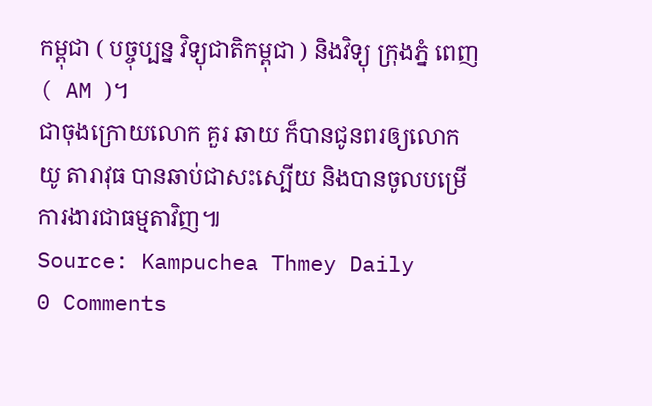កម្ពុជា ( បច្ចុប្បន្ន វិទ្យុជាតិកម្ពុជា ) និងវិទ្យុ ក្រុងភ្នំ ពេញ ( AM )។
ជាចុងក្រោយលោក គួរ ឆាយ ក៏បានជូនពរឲ្យលោក យូ តារាវុធ បានឆាប់ជាសះស្បើយ និងបានចូលបម្រើការងារជាធម្មតាវិញ៕
Source: Kampuchea Thmey Daily
0 Comments